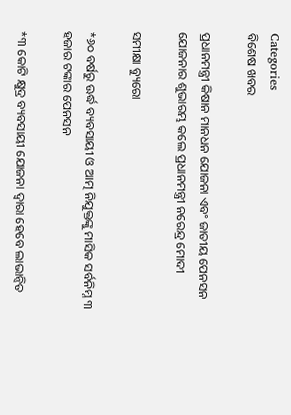Categories
ବିଶେଷ ଖବର

ପ୍ରଧାନମନ୍ତ୍ରୀ କିଷାନ ମାନଧନ ଯୋଜନା ଏବଂ ଜାତୀୟ ପେନସନ ଯୋଜନାର ଶୁଭାରମ୍ଭ କଲେ ପ୍ରଧାନମନ୍ତ୍ରୀ ନରେନ୍ଦ୍ର ମୋଦୀ

ସମୀକ୍ଷା ବ୍ୟୁରୋ

*୬୦ ବର୍ଷରୁ ଊର୍ଦ୍ଧ ବ୍ୟବସାୟୀ ଓ ଆତ୍ମ ନିଯୁକ୍ତଙ୍କୁ ମାସିକ ସର୍ବନିମ୍ନ ୩ ହଜାର ଟଙ୍କାର ପେନସନ

*୩ କୋଟି କ୍ଷୁଦ୍ର ବ୍ୟବସାୟୀ ଯୋଜନା ଦ୍ୱାରା ହେବେ ଲାଭାନ୍ୱିତ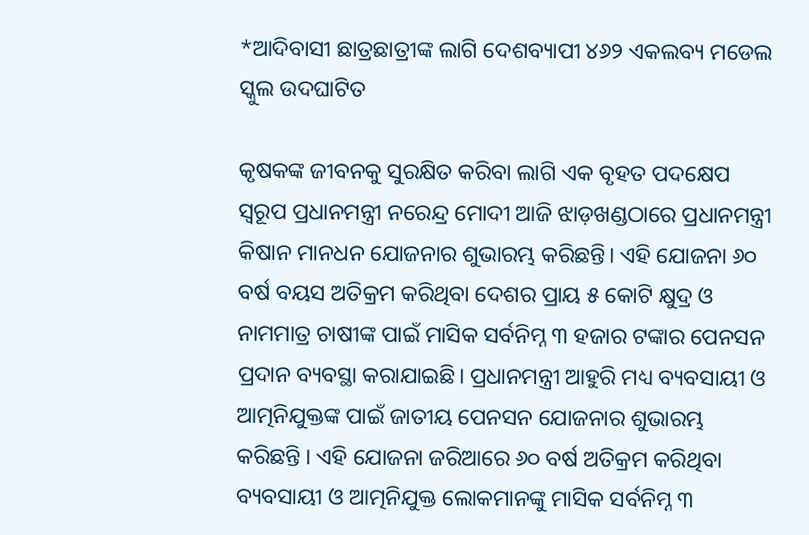*ଆଦିବାସୀ ଛାତ୍ରଛାତ୍ରୀଙ୍କ ଲାଗି ଦେଶବ୍ୟାପୀ ୪୬୨ ଏକଲବ୍ୟ ମଡେଲ ସ୍କୁଲ ଉଦଘାଟିତ

କୃଷକଙ୍କ ଜୀବନକୁ ସୁରକ୍ଷିତ କରିବା ଲାଗି ଏକ ବୃହତ ପଦକ୍ଷେପ ସ୍ୱରୂପ ପ୍ରଧାନମନ୍ତ୍ରୀ ନରେନ୍ଦ୍ର ମୋଦୀ ଆଜି ଝାଡ଼ଖଣ୍ଡଠାରେ ପ୍ରଧାନମନ୍ତ୍ରୀ କିଷାନ ମାନଧନ ଯୋଜନାର ଶୁଭାରମ୍ଭ କରିଛନ୍ତି। ଏହି ଯୋଜନା ୬୦ ବର୍ଷ ବୟସ ଅତିକ୍ରମ କରିଥିବା ଦେଶର ପ୍ରାୟ ୫ କୋଟି କ୍ଷୁଦ୍ର ଓ ନାମମାତ୍ର ଚାଷୀଙ୍କ ପାଇଁ ମାସିକ ସର୍ବନିମ୍ନ ୩ ହଜାର ଟଙ୍କାର ପେନସନ ପ୍ରଦାନ ବ୍ୟବସ୍ଥା କରାଯାଇଛି। ପ୍ରଧାନମନ୍ତ୍ରୀ ଆହୁରି ମଧ୍ୟ ବ୍ୟବସାୟୀ ଓ ଆତ୍ମନିଯୁକ୍ତଙ୍କ ପାଇଁ ଜାତୀୟ ପେନସନ ଯୋଜନାର ଶୁଭାରମ୍ଭ କରିଛନ୍ତି । ଏହି ଯୋଜନା ଜରିଆରେ ୬୦ ବର୍ଷ ଅତିକ୍ରମ କରିଥିବା ବ୍ୟବସାୟୀ ଓ ଆତ୍ମନିଯୁକ୍ତ ଲୋକମାନଙ୍କୁ ମାସିକ ସର୍ବନିମ୍ନ ୩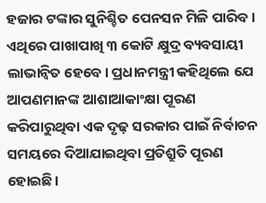ହଜାର ଟଙ୍କାର ସୁନିଶ୍ଚିତ ପେନସନ ମିଳି ପାରିବ। ଏଥିରେ ପାଖାପାଖି ୩ କୋଟି କ୍ଷୁଦ୍ର ବ୍ୟବସାୟୀ  ଲାଭାନ୍ୱିତ ହେବେ। ପ୍ରଧାନମନ୍ତ୍ରୀ କହିଥିଲେ ଯେ ଆପଣମାନଙ୍କ ଆଶାଆକାଂକ୍ଷା ପୂରଣ କରିପାରୁଥିବା ଏକ ଦୃଢ଼ ସରକାର ପାଇଁ ନିର୍ବାଚନ ସମୟରେ ଦିଆଯାଇଥିବା ପ୍ରତିଶ୍ରୁତି ପୂରଣ ହୋଇଛି।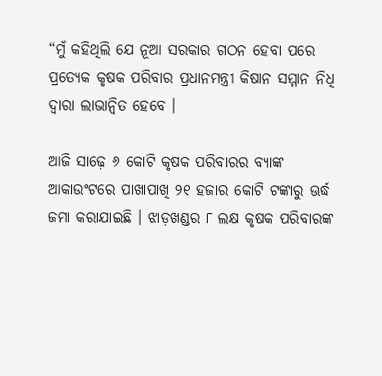“ମୁଁ କହିଥିଲି ଯେ ନୂଆ ସରକାର ଗଠନ ହେବା ପରେ ପ୍ରତ୍ୟେକ କୃଷକ ପରିବାର ପ୍ରଧାନମନ୍ତ୍ରୀ କିଷାନ ସମ୍ମାନ ନିଧି ଦ୍ୱାରା ଲାଭାନ୍ୱିତ ହେବେ ।

ଆଜି ସାଢ଼େ ୬ କୋଟି କୃଷକ ପରିବାରର ବ୍ୟାଙ୍କ ଆକାଉଂଟରେ ପାଖାପାଖି ୨୧ ହଜାର କୋଟି ଟଙ୍କାରୁ ଊର୍ଦ୍ଧ ଜମା କରାଯାଇଛି । ଝାଡ଼ଖଣ୍ଡର ୮ ଲକ୍ଷ କୃଷକ ପରିବାରଙ୍କ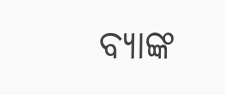ବ୍ୟାଙ୍କ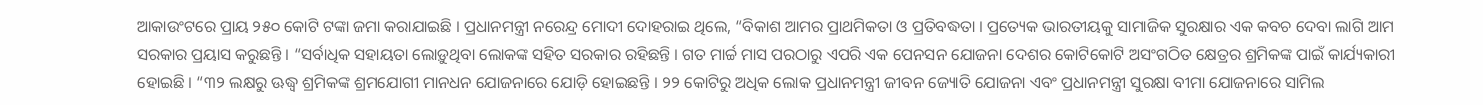ଆକାଉଂଟରେ ପ୍ରାୟ ୨୫୦ କୋଟି ଟଙ୍କା ଜମା କରାଯାଇଛି । ପ୍ରଧାନମନ୍ତ୍ରୀ ନରେନ୍ଦ୍ର ମୋଦୀ ଦୋହରାଇ ଥିଲେ, “ବିକାଶ ଆମର ପ୍ରାଥମିକତା ଓ ପ୍ରତିବଦ୍ଧତା । ପ୍ରତ୍ୟେକ ଭାରତୀୟକୁ ସାମାଜିକ ସୁରକ୍ଷାର ଏକ କବଚ ଦେବା ଲାଗି ଆମ ସରକାର ପ୍ରୟାସ କରୁଛନ୍ତି । “ସର୍ବାଧିକ ସହାୟତା ଲୋଡ଼ୁଥିବା ଲୋକଙ୍କ ସହିତ ସରକାର ରହିଛନ୍ତି । ଗତ ମାର୍ଚ୍ଚ ମାସ ପରଠାରୁ ଏପରି ଏକ ପେନସନ ଯୋଜନା ଦେଶର କୋଟିକୋଟି ଅସଂଗଠିତ କ୍ଷେତ୍ରର ଶ୍ରମିକଙ୍କ ପାଇଁ କାର୍ଯ୍ୟକାରୀ ହୋଇଛି । “୩୨ ଲକ୍ଷରୁ ଊଦ୍ଧ୍ୱ ଶ୍ରମିକଙ୍କ ଶ୍ରମଯୋଗୀ ମାନଧନ ଯୋଜନାରେ ଯୋଡ଼ି ହୋଇଛନ୍ତି । ୨୨ କୋଟିରୁ ଅଧିକ ଲୋକ ପ୍ରଧାନମନ୍ତ୍ରୀ ଜୀବନ ଜ୍ୟୋତି ଯୋଜନା ଏବଂ ପ୍ରଧାନମନ୍ତ୍ରୀ ସୁରକ୍ଷା ବୀମା ଯୋଜନାରେ ସାମିଲ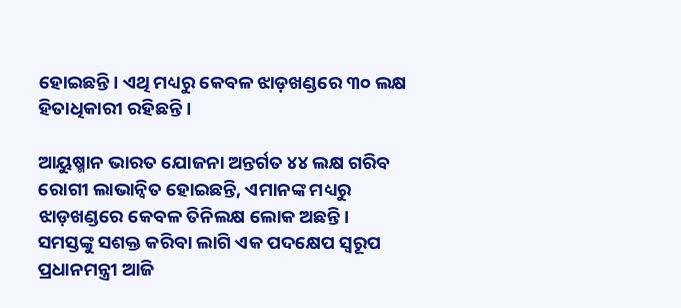ହୋଇଛନ୍ତି। ଏଥି ମଧ୍ୟରୁ କେବଳ ଝାଡ଼ଖଣ୍ଡରେ ୩୦ ଲକ୍ଷ ହିତାଧିକାରୀ ରହିଛନ୍ତି ।

ଆୟୁଷ୍ମାନ ଭାରତ ଯୋଜନା ଅନ୍ତର୍ଗତ ୪୪ ଲକ୍ଷ ଗରିବ ରୋଗୀ ଲାଭାନ୍ୱିତ ହୋଇଛନ୍ତି, ଏମାନଙ୍କ ମଧ୍ୟରୁ ଝାଡ଼ଖଣ୍ଡରେ କେବଳ ତିନିଲକ୍ଷ ଲୋକ ଅଛନ୍ତି। ସମସ୍ତଙ୍କୁ ସଶକ୍ତ କରିବା ଲାଗି ଏକ ପଦକ୍ଷେପ ସ୍ୱରୂପ ପ୍ରଧାନମନ୍ତ୍ରୀ ଆଜି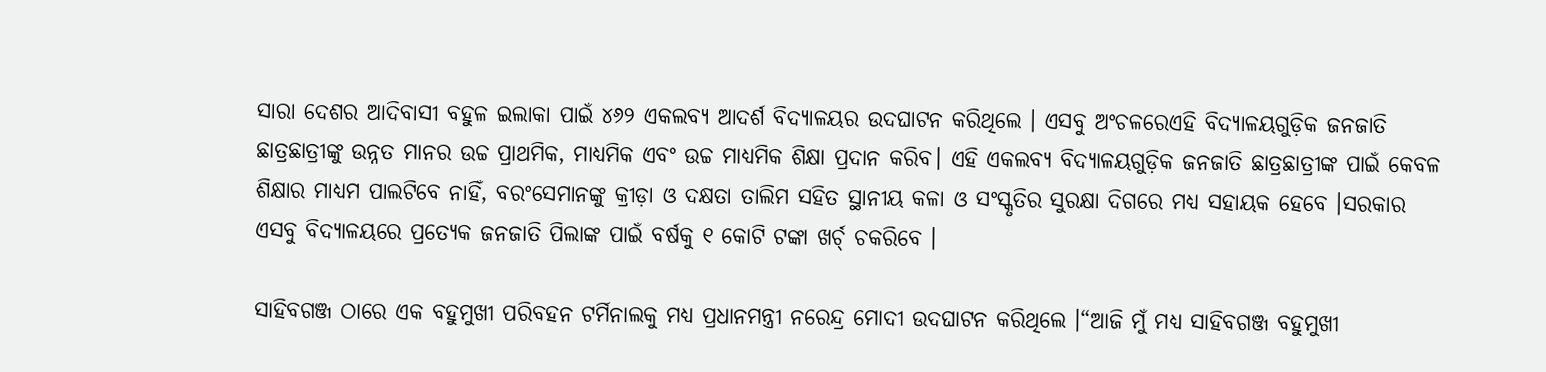ସାରା ଦେଶର ଆଦିବାସୀ ବହୁଳ ଇଲାକା ପାଇଁ ୪୬୨ ଏକଲବ୍ୟ ଆଦର୍ଶ ବିଦ୍ୟାଳୟର ଉଦଘାଟନ କରିଥିଲେ । ଏସବୁ ଅଂଚଳରେଏହି ବିଦ୍ୟାଳୟଗୁଡ଼ିକ ଜନଜାତି ଛାତ୍ରଛାତ୍ରୀଙ୍କୁ ଉନ୍ନତ ମାନର ଉଚ୍ଚ ପ୍ରାଥମିକ, ମାଧ୍ୟମିକ ଏବଂ ଉଚ୍ଚ ମାଧ୍ୟମିକ ଶିକ୍ଷା ପ୍ରଦାନ କରିବ। ଏହି ଏକଲବ୍ୟ ବିଦ୍ୟାଳୟଗୁଡ଼ିକ ଜନଜାତି ଛାତ୍ରଛାତ୍ରୀଙ୍କ ପାଇଁ କେବଳ ଶିକ୍ଷାର ମାଧ୍ୟମ ପାଲଟିବେ ନାହିଁ, ବରଂସେମାନଙ୍କୁ କ୍ରୀଡ଼ା ଓ ଦକ୍ଷତା ତାଲିମ ସହିତ ସ୍ଥାନୀୟ କଳା ଓ ସଂସ୍କୃତିର ସୁରକ୍ଷା ଦିଗରେ ମଧ୍ୟ ସହାୟକ ହେବେ ।ସରକାର ଏସବୁ ବିଦ୍ୟାଳୟରେ ପ୍ରତ୍ୟେକ ଜନଜାତି ପିଲାଙ୍କ ପାଇଁ ବର୍ଷକୁ ୧ କୋଟି ଟଙ୍କା ଖର୍ଚ୍ ଚକରିବେ ।

ସାହିବଗଞ୍ଜ ଠାରେ ଏକ ବହୁମୁଖୀ ପରିବହନ ଟର୍ମିନାଲକୁ ମଧ୍ୟ ପ୍ରଧାନମନ୍ତ୍ରୀ ନରେନ୍ଦ୍ର ମୋଦୀ ଉଦଘାଟନ କରିଥିଲେ ।“ଆଜି ମୁଁ ମଧ୍ୟ ସାହିବଗଞ୍ଜ ବହୁମୁଖୀ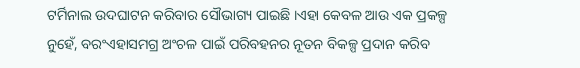ଟର୍ମିନାଲ ଉଦଘାଟନ କରିବାର ସୌଭାଗ୍ୟ ପାଇଛି ।ଏହା କେବଳ ଆଉ ଏକ ପ୍ରକଳ୍ପ ନୁହେଁ, ବରଂଏହାସମଗ୍ର ଅଂଚଳ ପାଇଁ ପରିବହନର ନୂତନ ବିକଳ୍ପ ପ୍ରଦାନ କରିବ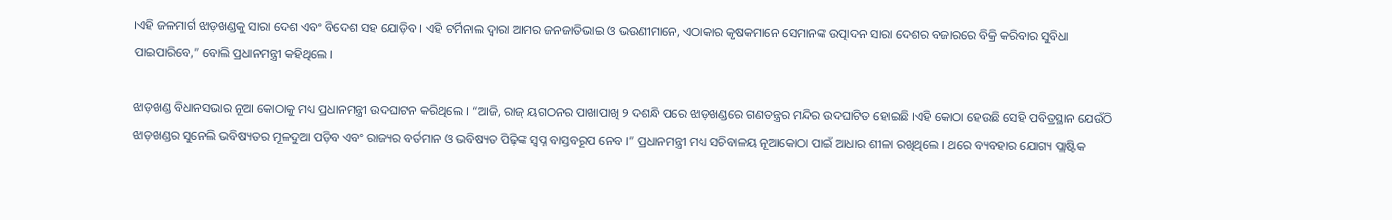।ଏହି ଜଳମାର୍ଗ ଝାଡ଼ଖଣ୍ଡକୁ ସାରା ଦେଶ ଏବଂ ବିଦେଶ ସହ ଯୋଡ଼ିବ । ଏହି ଟର୍ମିନାଲ ଦ୍ୱାରା ଆମର ଜନଜାତିଭାଇ ଓ ଭଉଣୀମାନେ, ଏଠାକାର କୃଷକମାନେ ସେମାନଙ୍କ ଉତ୍ପାଦନ ସାରା ଦେଶର ବଜାରରେ ବିକ୍ରି କରିବାର ସୁବିଧା ପାଇପାରିବେ,” ବୋଲି ପ୍ରଧାନମନ୍ତ୍ରୀ କହିଥିଲେ ।

ଝାଡ଼ଖଣ୍ଡ ବିଧାନସଭାର ନୂଆ କୋଠାକୁ ମଧ୍ୟ ପ୍ରଧାନମନ୍ତ୍ରୀ ଉଦଘାଟନ କରିଥିଲେ । “ଆଜି, ରାଜ୍ ୟଗଠନର ପାଖାପାଖି ୨ ଦଶନ୍ଧି ପରେ ଝାଡ଼ଖଣ୍ଡରେ ଗଣତନ୍ତ୍ରର ମନ୍ଦିର ଉଦଘାଟିତ ହୋଇଛି ।ଏହି କୋଠା ହେଉଛି ସେହି ପବିତ୍ରସ୍ଥାନ ଯେଉଁଠି ଝାଡ଼ଖଣ୍ଡର ସୁନେଲି ଭବିଷ୍ୟତର ମୂଳଦୁଆ ପଡ଼ିବ ଏବଂ ରାଜ୍ୟର ବର୍ତମାନ ଓ ଭବିଷ୍ୟତ ପିଢ଼ିଙ୍କ ସ୍ୱପ୍ନ ବାସ୍ତବରୂପ ନେବ ।” ପ୍ରଧାନମନ୍ତ୍ରୀ ମଧ୍ୟ ସଚିବାଳୟ ନୂଆକୋଠା ପାଇଁ ଆଧାର ଶୀଳା ରଖିଥିଲେ । ଥରେ ବ୍ୟବହାର ଯୋଗ୍ୟ ପ୍ଲାଷ୍ଟିକ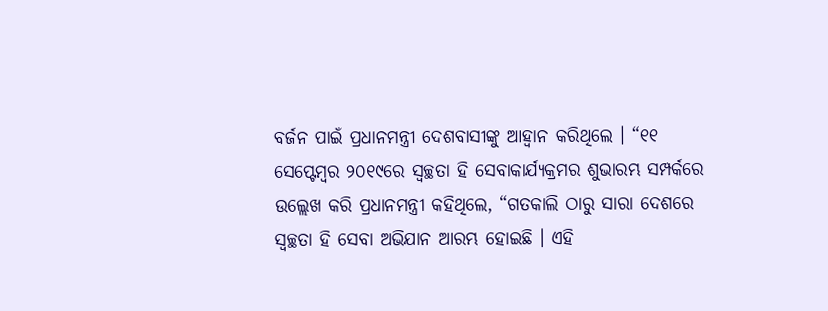ବର୍ଜନ ପାଇଁ ପ୍ରଧାନମନ୍ତ୍ରୀ ଦେଶବାସୀଙ୍କୁ ଆହ୍ୱାନ କରିଥିଲେ । “୧୧ ସେପ୍ଟେମ୍ବର ୨୦୧୯ରେ ସ୍ୱଚ୍ଛତା ହି ସେବାକାର୍ଯ୍ୟକ୍ରମର ଶୁଭାରମ୍ଭ ସମ୍ପର୍କରେ ଉଲ୍ଲେଖ କରି ପ୍ରଧାନମନ୍ତ୍ରୀ କହିଥିଲେ, “ଗତକାଲି ଠାରୁ ସାରା ଦେଶରେ ସ୍ୱଚ୍ଛତା ହି ସେବା ଅଭିଯାନ ଆରମ୍ଭ ହୋଇଛି । ଏହି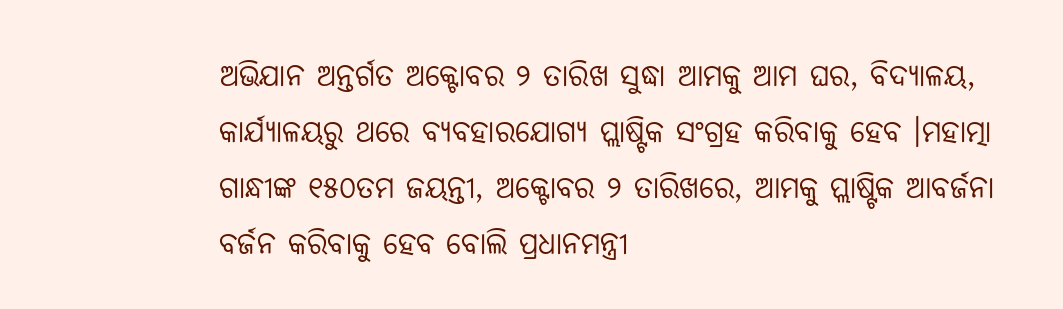ଅଭିଯାନ ଅନ୍ତର୍ଗତ ଅକ୍ଟୋବର ୨ ତାରିଖ ସୁଦ୍ଧା ଆମକୁ ଆମ ଘର, ବିଦ୍ୟାଳୟ, କାର୍ଯ୍ୟାଳୟରୁ ଥରେ ବ୍ୟବହାରଯୋଗ୍ୟ ପ୍ଲାଷ୍ଟିକ ସଂଗ୍ରହ କରିବାକୁ ହେବ ।ମହାତ୍ମା ଗାନ୍ଧୀଙ୍କ ୧୫୦ତମ ଜୟନ୍ତୀ, ଅକ୍ଟୋବର ୨ ତାରିଖରେ, ଆମକୁ ପ୍ଲାଷ୍ଟିକ ଆବର୍ଜନା ବର୍ଜନ କରିବାକୁ ହେବ ବୋଲି ପ୍ରଧାନମନ୍ତ୍ରୀ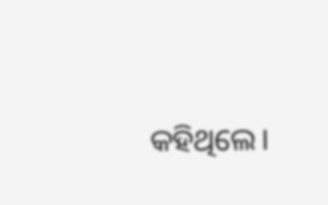କହିଥିଲେ।